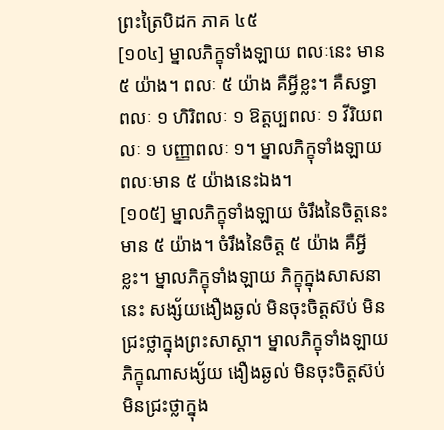ព្រះត្រៃបិដក ភាគ ៤៥
[១០៤] ម្នាលភិក្ខុទាំងឡាយ ពលៈនេះ មាន ៥ យ៉ាង។ ពលៈ ៥ យ៉ាង គឺអ្វីខ្លះ។ គឺសទ្ធាពលៈ ១ ហិរិពលៈ ១ ឱត្តប្បពលៈ ១ វីរិយពលៈ ១ បញ្ញាពលៈ ១។ ម្នាលភិក្ខុទាំងឡាយ ពលៈមាន ៥ យ៉ាងនេះឯង។
[១០៥] ម្នាលភិក្ខុទាំងឡាយ ចំរឹងនៃចិត្តនេះ មាន ៥ យ៉ាង។ ចំរឹងនៃចិត្ត ៥ យ៉ាង គឺអ្វីខ្លះ។ ម្នាលភិក្ខុទាំងឡាយ ភិក្ខុក្នុងសាសនានេះ សង្ស័យងឿងឆ្ងល់ មិនចុះចិត្តស៊ប់ មិនជ្រះថ្លាក្នុងព្រះសាស្តា។ ម្នាលភិក្ខុទាំងឡាយ ភិក្ខុណាសង្ស័យ ងឿងឆ្ងល់ មិនចុះចិត្តស៊ប់ មិនជ្រះថ្លាក្នុង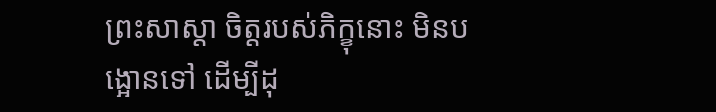ព្រះសាស្តា ចិត្តរបស់ភិក្ខុនោះ មិនបង្អោនទៅ ដើម្បីដុ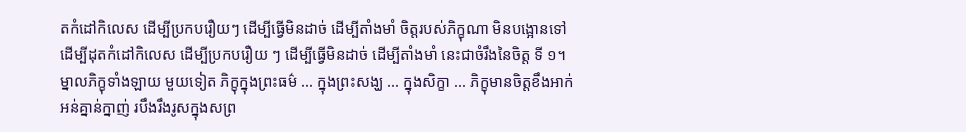តកំដៅកិលេស ដើម្បីប្រកបរឿយៗ ដើម្បីធ្វើមិនដាច់ ដើម្បីតាំងមាំ ចិត្តរបស់ភិក្ខុណា មិនបង្អោនទៅ ដើម្បីដុតកំដៅកិលេស ដើម្បីប្រកបរឿយ ៗ ដើម្បីធ្វើមិនដាច់ ដើម្បីតាំងមាំ នេះជាចំរឹងនៃចិត្ត ទី ១។ ម្នាលភិក្ខុទាំងឡាយ មួយទៀត ភិក្ខុក្នុងព្រះធម៌ ... ក្នុងព្រះសង្ឃ ... ក្នុងសិក្ខា ... ភិក្ខុមានចិត្តខឹងអាក់អន់គ្នាន់ក្នាញ់ របឹងរឹងរូសក្នុងសព្រ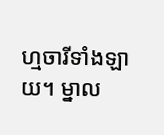ហ្មចារីទាំងឡាយ។ ម្នាល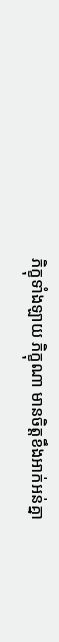ភិក្ខុទាំងឡាយ ភិក្ខុណា មានចិត្តខឹងអាក់អន់គ្នា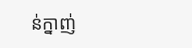ន់ក្នាញ់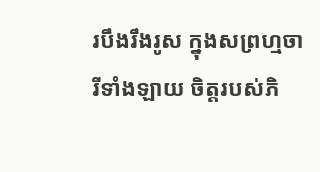របឹងរឹងរូស ក្នុងសព្រហ្មចារីទាំងឡាយ ចិត្តរបស់ភិ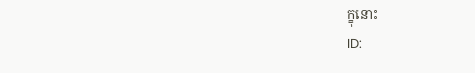ក្ខុនោះ
ID: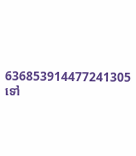636853914477241305
ទៅ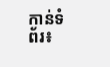កាន់ទំព័រ៖